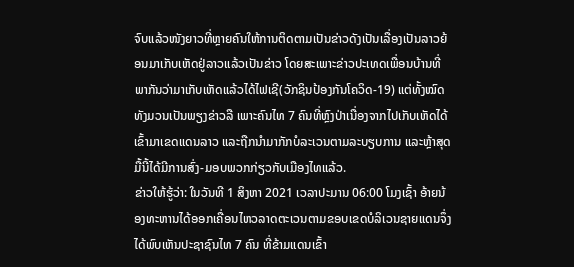ຈົບແລ້ວໜັງຍາວທີ່ຫຼາຍຄົນໃຫ້ການຕິດຕາມເປັນຂ່າວດັງເປັນເລື່ອງເປັນລາວຍ້ອນມາເກັບເຫັດຢູ່ລາວແລ້ວເປັນຂ່າວ ໂດຍສະເພາະຂ່າວປະເທດເພື່ອນບ້ານທີ່ພາກັນວ່າມາເກັບເຫັດແລ້ວໄດ້ໄຟເຊີ(ວັກຊິນປ້ອງກັນໂຄວິດ-19) ແຕ່ທັ້ງໝົດທັງມວນເປັນພຽງຂ່າວລື ເພາະຄົນໄທ 7 ຄົນທີ່ຫຼົງປ່າເນື່ອງຈາກໄປເກັບເຫັດໄດ້ເຂົ້າມາເຂດແດນລາວ ແລະຖືກນຳມາກັກບໍລະເວນຕາມລະບຽບການ ແລະຫຼ້າສຸດມື້ນີ້ໄດ້ມີການສົ່ງ-ມອບພວກກ່ຽວກັບເມືອງໄທແລ້ວ.
ຂ່າວໃຫ້ຮູ້ວ່າ: ໃນວັນທີ 1 ສິງຫາ 2021 ເວລາປະມານ 06:00 ໂມງເຊົ້າ ອ້າຍນ້ອງທະຫານໄດ້ອອກເຄື່ອນໄຫວລາດຕະເວນຕາມຂອບເຂດບໍລິເວນຊາຍແດນຈຶ່ງໄດ້ພົບເຫັນປະຊາຊົນໄທ 7 ຄົນ ທີ່ຂ້າມແດນເຂົ້າ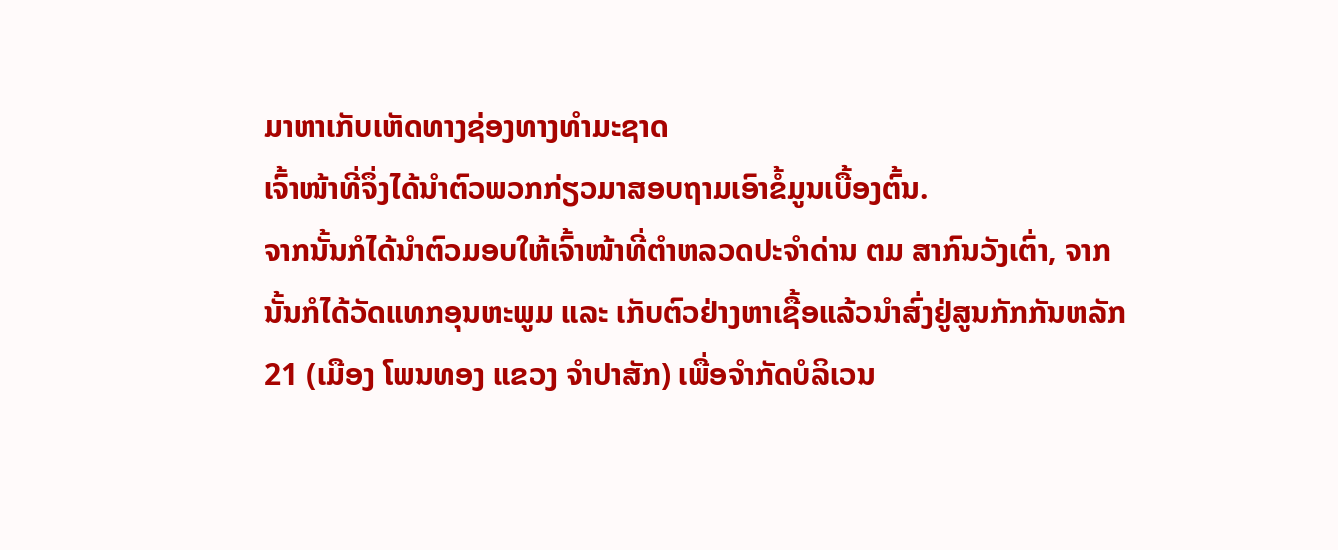ມາຫາເກັບເຫັດທາງຊ່ອງທາງທໍາມະຊາດ
ເຈົ້າໜ້າທີ່ຈຶ່ງໄດ້ນໍາຕົວພວກກ່ຽວມາສອບຖາມເອົາຂໍ້ມູນເບື້ອງຕົ້ນ.
ຈາກນັ້ນກໍໄດ້ນໍາຕົວມອບໃຫ້ເຈົ້າໜ້າທີ່ຕໍາຫລວດປະຈໍາດ່ານ ຕມ ສາກົນວັງເຕົ່າ, ຈາກນັ້ນກໍໄດ້ວັດແທກອຸນຫະພູມ ແລະ ເກັບຕົວຢ່າງຫາເຊື້ອແລ້ວນໍາສົ່ງຢູ່ສູນກັກກັນຫລັກ 21 (ເມືອງ ໂພນທອງ ແຂວງ ຈຳປາສັກ) ເພື່ອຈໍາກັດບໍລິເວນ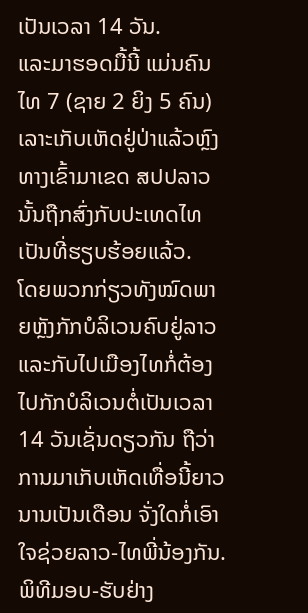ເປັນເວລາ 14 ວັນ.
ແລະມາຮອດມື້ນີ້ ແມ່ນຄົນໄທ 7 (ຊາຍ 2 ຍິງ 5 ຄົນ) ເລາະເກັບເຫັດຢູ່ປ່າແລ້ວຫຼົງທາງເຂົ້າມາເຂດ ສປປລາວນັ້ນຖືກສົ່ງກັບປະເທດໄທເປັນທີ່ຮຽບຮ້ອຍແລ້ວ.
ໂດຍພວກກ່ຽວທັງໝົດພາຍຫຼັງກັກບໍລິເວນຄົບຢູ່ລາວ ແລະກັບໄປເມືອງໄທກໍ່ຕ້ອງໄປກັກບໍລິເວນຕໍ່ເປັນເວລາ 14 ວັນເຊັ່ນດຽວກັນ ຖືວ່າການມາເກັບເຫັດເທື່ອນີ້ຍາວນານເປັນເດືອນ ຈັ່ງໃດກໍ່ເອົາໃຈຊ່ວຍລາວ-ໄທພີ່ນ້ອງກັນ.
ພິທີມອບ-ຮັບຢ່າງ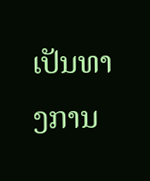ເປັນທາງການ